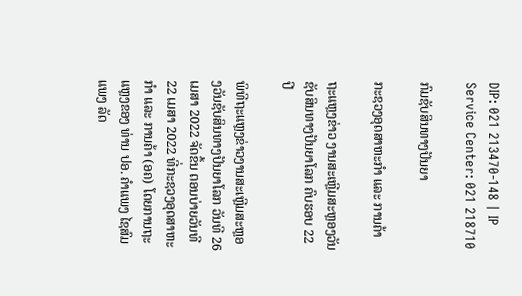DIP: 021 213470-148 | IP Service Center: 021 218710

ກົມຊັບສິນທາງປັນຍາ

ກະຊວງອຸດສາຫະກຳ ແລະ ການຄ້າ

ຖະແຫຼງຂ່າວ ງານສະເຫຼີມສະຫຼອງວັນຊັບສິນທາງປັນຍາໂລກ ຄົບຮອບ 22 ປີ

ພິທີຖະແຫຼງຂ່າວງານສະເຫຼີມສະຫຼອງວັນຊັບສິນທາງປັນຍາໂລກ ວັນທີ 26 ເມສາ 2022 ຈັດຂຶ້ນ ຕອນບ່າຍວັນທີ 22 ເມສາ 2022 ທີ່ກະຊວງອຸດສາຫະກຳ ແລະ ການຄ້າ (ອຄ) ໂດຍການຖະແຫຼງຂອງ ທ່ານ ປອ. ຄຳແພງ ໄຊສົມແພງ ລັດ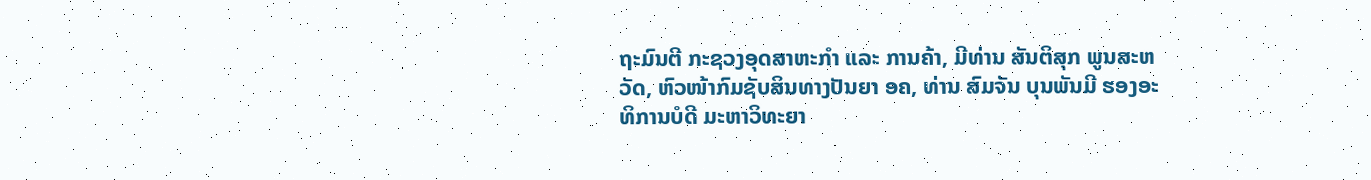ຖະມົນຕີ ກະຊວງອຸດສາຫະກຳ ແລະ ການຄ້າ, ມີທ່ານ ສັນຕິສຸກ ພູນສະຫວັດ, ຫົວໜ້າກົມຊັບສິນທາງປັນຍາ ອຄ, ທ່ານ ສົມຈັນ ບຸນພັນມີ ຮອງອະທິການບໍດີ ມະຫາວິທະຍາ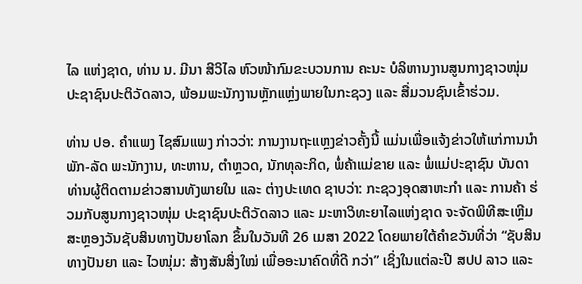ໄລ ແຫ່ງຊາດ, ທ່ານ ນ. ມີນາ ສີວິໄລ ຫົວໜ້າກົມຂະບວນການ ຄະນະ ບໍລິຫານງານສູນກາງຊາວໜຸ່ມ ປະຊາຊົນປະຕິວັດລາວ, ພ້ອມພະນັກງານຫຼັກແຫຼ່ງພາຍໃນກະຊວງ ແລະ ສື່ມວນຊົນເຂົ້າຮ່ວມ.

ທ່ານ ປອ. ຄຳແພງ ໄຊສົມແພງ ກ່າວວ່າ: ການງານຖະແຫຼງຂ່າວຄັ້ງນີ້ ແມ່ນເພື່ອແຈ້ງຂ່າວໃຫ້ແກ່ການນຳພັກ-ລັດ ພະນັກງານ, ທະຫານ, ຕໍາຫຼວດ, ນັກທຸລະກິດ, ພໍ່ຄ້າແມ່ຂາຍ ແລະ ພໍ່ແມ່ປະຊາຊົນ ບັນດາທ່ານຜູ້ຕິດຕາມຂ່າວສານທັງພາຍໃນ ແລະ ຕ່າງປະເທດ ຊາບວ່າ: ກະຊວງອຸດສາຫະກຳ ແລະ ການຄ້າ ຮ່ວມກັບສູນກາງຊາວໜຸ່ມ ປະຊາຊົນປະຕິວັດລາວ ແລະ ມະຫາວິທະຍາໄລແຫ່ງຊາດ ຈະຈັດພິທີສະເຫຼີມສະຫຼອງວັນຊັບສິນທາງປັນຍາໂລກ ຂຶ້ນໃນວັນທີ 26 ເມສາ 2022 ໂດຍພາຍໃຕ້ຄໍາຂວັນທີ່ວ່າ “ຊັບສິນທາງປັນຍາ ແລະ ໄວໜຸ່ມ: ສ້າງສັນສິ່ງໃໝ່ ເພື່ອອະນາຄົດທີ່ດີ ກວ່າ” ເຊິ່ງໃນແຕ່ລະປີ ສປປ ລາວ ແລະ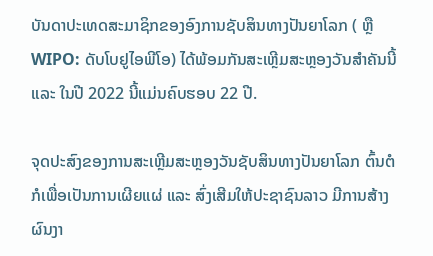ບັນດາປະເທດສະມາຊິກຂອງອົງການຊັບສິນທາງປັນຍາໂລກ ( ຫຼື WIPO: ດັບໂບຢູໄອພີໂອ) ໄດ້ພ້ອມກັນສະເຫຼີມສະຫຼອງວັນສໍາຄັນນີ້ ແລະ ໃນປີ 2022 ນີ້ແມ່ນຄົບຮອບ 22 ປີ.

ຈຸດປະສົງຂອງການສະເຫຼີມສະຫຼອງວັນຊັບສິນທາງປັນຍາໂລກ ຕົ້ນຕໍກໍເພື່ອເປັນການເຜີຍແຜ່ ແລະ ສົ່ງເສີມໃຫ້ປະຊາຊົນລາວ ມີການສ້າງຜົນງາ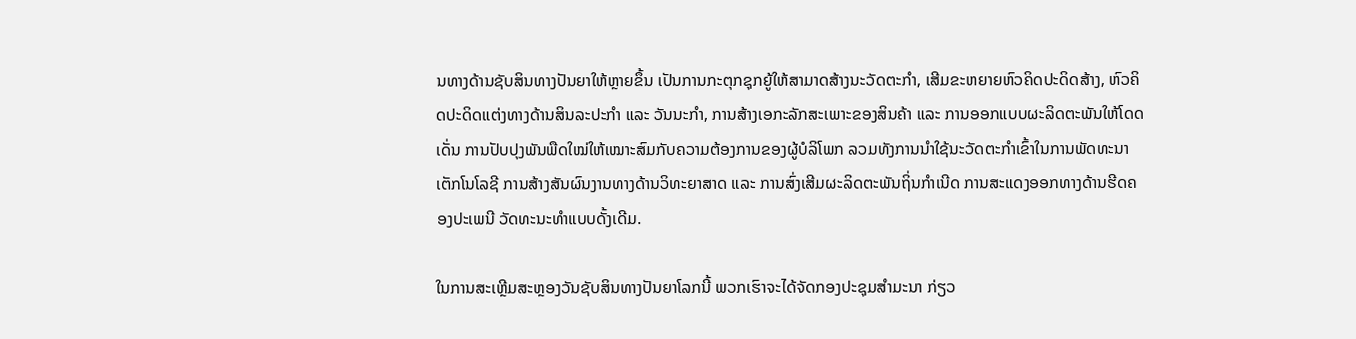ນທາງດ້ານຊັບສິນທາງປັນຍາໃຫ້ຫຼາຍຂຶ້ນ ເປັນການກະຕຸກຊຸກຍູ້ໃຫ້ສາມາດສ້າງນະວັດຕະກຳ, ເສີມຂະຫຍາຍຫົວຄິດປະດິດສ້າງ, ຫົວຄິດປະດິດແຕ່ງທາງດ້ານສິນລະປະກໍາ ແລະ ວັນນະກໍາ, ການສ້າງເອກະລັກສະເພາະຂອງສິນຄ້າ ແລະ ການອອກແບບຜະລິດຕະພັນໃຫ້ໂດດເດັ່ນ ການປັບປຸງພັນພືດໃໝ່ໃຫ້ເໝາະສົມກັບຄວາມຕ້ອງການຂອງຜູ້ບໍລິໂພກ ລວມທັງການນໍາໃຊ້ນະວັດຕະກຳເຂົ້າໃນການພັດທະນາເຕັກໂນໂລຊີ ການສ້າງສັນຜົນງານທາງດ້ານວິທະຍາສາດ ແລະ ການສົ່ງເສີມຜະລິດຕະພັນຖິ່ນກຳເນີດ ການສະແດງອອກທາງດ້ານຮີດຄອງປະເພນີ ວັດທະນະທຳແບບດັ້ງເດີມ.

ໃນການສະເຫຼີມສະຫຼອງວັນຊັບສິນທາງປັນຍາໂລກນີ້ ພວກເຮົາຈະໄດ້ຈັດກອງປະຊຸມສໍາມະນາ ກ່ຽວ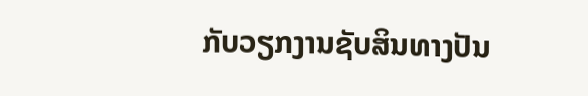ກັບວຽກງານຊັບສິນທາງປັນ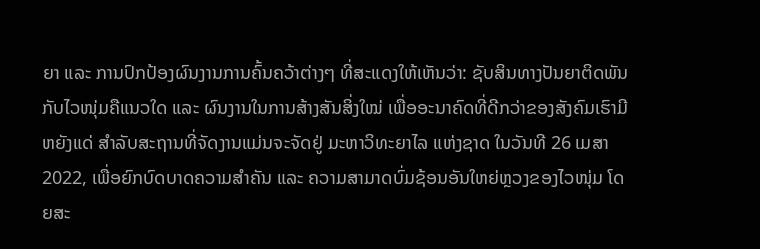ຍາ ແລະ ການປົກປ້ອງຜົນງານການຄົ້ນຄວ້າຕ່າງໆ ທີ່ສະແດງໃຫ້ເຫັນວ່າ: ຊັບສິນທາງປັນຍາຕິດພັນກັບໄວໜຸ່ມຄືແນວໃດ ແລະ ຜົນງານໃນການສ້າງສັນສິ່ງໃໝ່ ເພື່ອອະນາຄົດທີ່ດີກວ່າຂອງສັງຄົມເຮົາມີຫຍັງແດ່ ສໍາລັບສະຖານທີ່ຈັດງານແມ່ນຈະຈັດຢູ່ ມະຫາວິທະຍາໄລ ແຫ່ງຊາດ ໃນວັນທີ 26 ເມສາ 2022, ເພື່ອຍົກບົດບາດຄວາມສຳຄັນ ແລະ ຄວາມສາມາດບົ່ມຊ້ອນອັນໃຫຍ່ຫຼວງຂອງໄວໜຸ່ມ ໂດຍສະ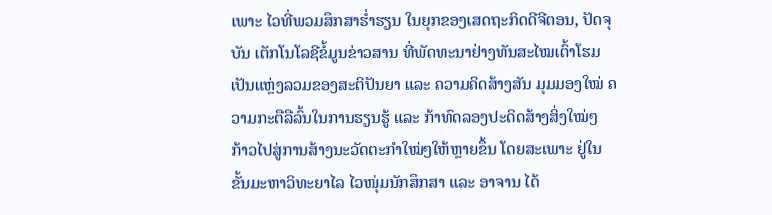ເພາະ ໄວທີ່ພວມສຶກສາຮໍ່າຮຽນ ໃນຍຸກຂອງເສດຖະກິດດີຈີຕອນ, ປັດຈຸບັນ ເຕັກໂນໂລຊີຂໍ້ມູນຂ່າວສານ ທີ່ພັດທະນາຢ່າງທັນສະໄໝເຕົ້າໂຮມເປັນແຫຼ່ງລວມຂອງສະຕິປັນຍາ ແລະ ຄວາມຄິດສ້າງສັນ ມຸມມອງໃໝ່ ຄວາມກະຕືລືລົ້ນໃນການຮຽນຮູ້ ແລະ ກ້າທົດລອງປະດິດສ້າງສິ່ງໃໝ່ໆ ກ້າວໄປສູ່ການສ້າງນະວັດຕະກໍາໃໝ່ໆໃຫ້ຫຼາຍຂຶ້ນ ໂດຍສະເພາະ ຢູ່ໃນຂັ້ນມະຫາວິທະຍາໄລ ໄວໜຸ່ມນັກສຶກສາ ແລະ ອາຈານ ໄດ້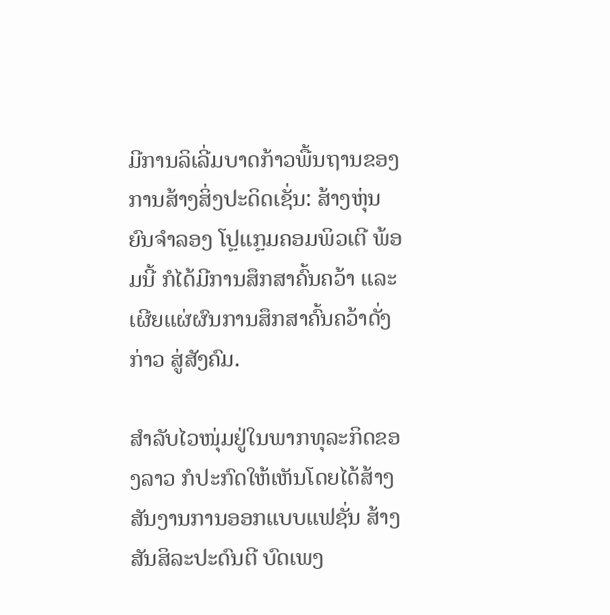ມີການລິເລີ່ມບາດກ້າວພື້ນຖານຂອງການສ້າງສິ່ງປະດິດເຊັ່ນ: ສ້າງຫຸ່ນຍົນຈຳລອງ ໂປຼແກຼມຄອມພິວເຕີ ພ້ອມນີ້ ກໍໄດ້ມີການສຶກສາຄົ້ນຄວ້າ ແລະ ເຜີຍແຜ່ຜົນການສຶກສາຄົ້ນຄວ້າດັ່ງກ່າວ ສູ່ສັງຄົມ.

ສຳລັບໄວໜຸ່ມຢູ່ໃນພາກທຸລະກິດຂອງລາວ ກໍປະກົດໃຫ້ເຫັນໂດຍໄດ້ສ້າງສັນງານການອອກແບບແຟຊັ່ນ ສ້າງ ສັນສິລະປະດົນຕີ ບົດເພງ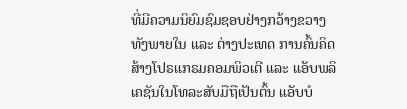ທີ່ມີຄວາມນິຍົມຊົມຊອບຢ່າງກວ້າງຂວາງທັງພາຍໃນ ແລະ ຕ່າງປະເທດ ການຄົ້ນຄິດສ້າງໂປຣແກຣມຄອມພິວເຕີ ແລະ ແອັບພລິເຄຊັນໃນໂທລະສັບມືຖືເປັນຕົ້ນ ແອັບບໍ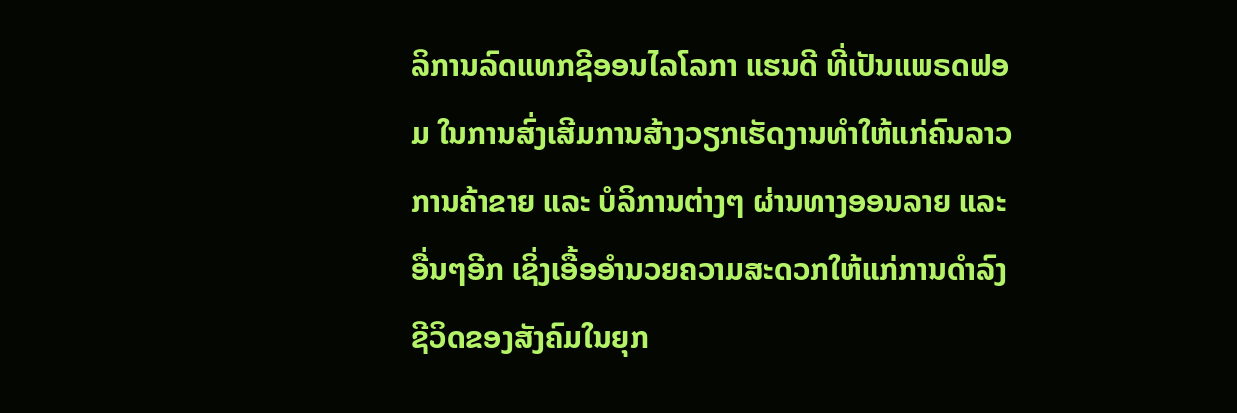ລິການລົດແທກຊີອອນໄລໂລກາ ແຮນດີ ທີ່ເປັນແພຣດຟອມ ໃນການສົ່ງເສີມການສ້າງວຽກເຮັດງານທໍາໃຫ້ແກ່ຄົນລາວ ການຄ້າຂາຍ ແລະ ບໍລິການຕ່າງໆ ຜ່ານທາງອອນລາຍ ແລະ ອື່ນໆອີກ ເຊິ່ງເອື້ອອໍານວຍຄວາມສະດວກໃຫ້ແກ່ການດໍາລົງຊີວິດຂອງສັງຄົມໃນຍຸກ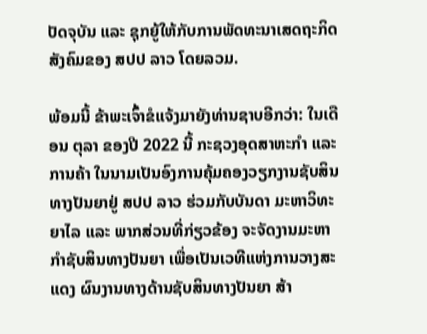ປັດຈຸບັນ ແລະ ຊຸກຍູ້ໃຫ້ກັບການພັດທະນາເສດຖະກິດສັງຄົມຂອງ ສປປ ລາວ ໂດຍລວມ.

ພ້ອມນີ້ ຂ້າພະເຈົ້າຂໍແຈ້ງມາຍັງທ່ານຊາບອີກວ່າ: ໃນເດືອນ ຕຸລາ ຂອງປີ 2022 ນີ້ ກະຊວງອຸດສາຫະກໍາ ແລະ ການຄ້າ ໃນນາມເປັນອົງການຄຸ້ມຄອງວຽກງານຊັບສິນທາງປັນຍາຢູ່ ສປປ ລາວ ຮ່ວມກັບບັນດາ ມະຫາວິທະຍາໄລ ແລະ ພາກສ່ວນທີ່ກ່ຽວຂ້ອງ ຈະຈັດງານມະຫາກຳຊັບສິນທາງປັນຍາ ເພື່ອເປັນເວທີແຫ່ງການວາງສະແດງ ຜົນງານທາງດ້ານຊັບສິນທາງປັນຍາ ສ້າ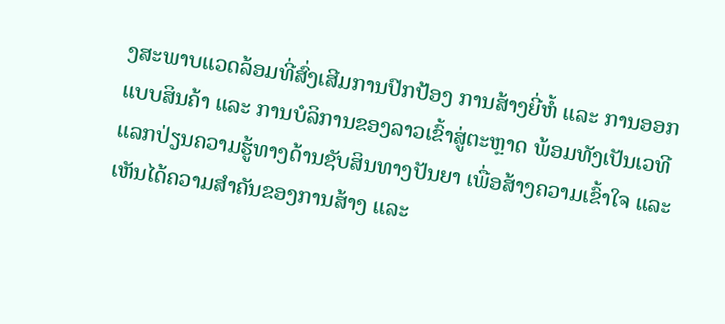ງສະພາບແວດລ້ອມທີ່ສົ່ງເສີມການປົກປ້ອງ ການສ້າງຍີ່ຫໍ້ ແລະ ການອອກແບບສິນຄ້າ ແລະ ການບໍລິການຂອງລາວເຂົ້າສູ່ຕະຫຼາດ ພ້ອມທັງເປັນເວທີແລກປ່ຽນຄວາມຮູ້ທາງດ້ານຊັບສິນທາງປັນຍາ ເພື່ອສ້າງຄວາມເຂົ້າໃຈ ແລະ ເຫັນໄດ້ຄວາມສຳຄັນຂອງການສ້າງ ແລະ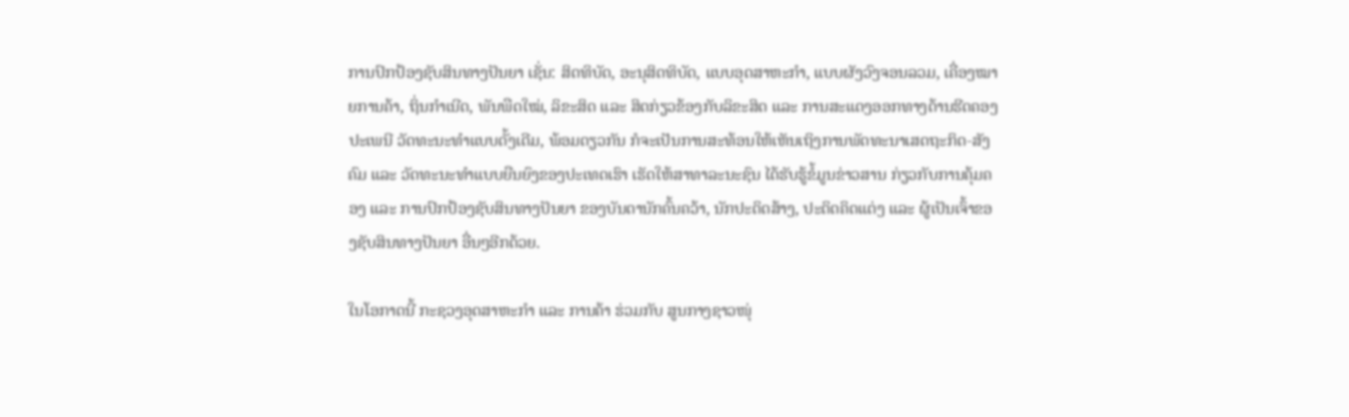ການປົກປ້ອງຊັບສິນທາງປັນຍາ ເຊັ່ນ: ສິດທິບັດ, ອະນຸສິດທິບັດ, ແບບອຸດສາຫະກໍາ, ແບບຜັງວົງຈອນລວມ, ເຄື່ອງໝາຍການຄ້າ, ຖິ່ນກຳເນີດ, ພັນພືດໃໝ່, ລິຂະສິດ ແລະ ສິດກ່ຽວຂ້ອງກັບລິຂະສິດ ແລະ ການສະແດງອອກທາງດ້ານຮີດຄອງປະເພນີ ວັດທະນະທຳແບບດັ້ງເດີມ, ພ້ອມດຽວກັນ ກໍຈະເປັນການສະທ້ອນໃຫ້ເຫັນເຖິງການພັດທະນາເສດຖະກິດ-ສັງຄົມ ແລະ ວັດທະນະທຳແບບຍືນຍົງຂອງປະເທດເຮົາ ເຮັດໃຫ້ສາທາລະນະຊົນ ໄດ້ຮັບຮູ້ຂໍ້ມູນຂ່າວສານ ກ່ຽວກັບການຄຸ້ມຄອງ ແລະ ການປົກປ້ອງຊັບສິນທາງປັນຍາ ຂອງບັນດານັກຄົ້ນຄວ້າ, ນັກປະດິດສ້າງ, ປະດິດຄິດແຕ່ງ ແລະ ຜູ້ເປັນເຈົ້າຂອງຊັບສິນທາງປັນຍາ ອື່ນໆອີກດ້ວຍ.

ໃນໂອກາດນີ້ ກະຊວງອຸດສາຫະກຳ ແລະ ການຄ້າ ຮ່ວມກັບ ສູນກາງຊາວໜຸ່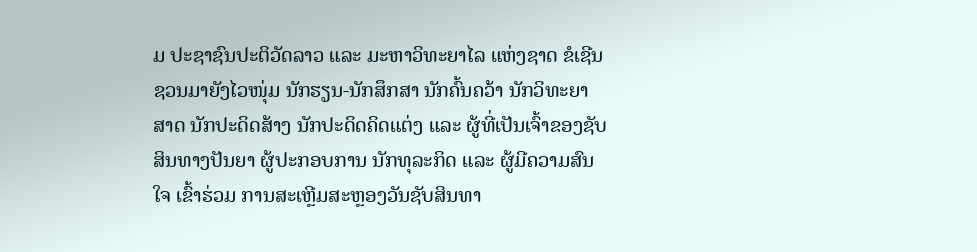ມ ປະຊາຊົນປະຕິວັດລາວ ແລະ ມະຫາວິທະຍາໄລ ແຫ່ງຊາດ ຂໍເຊີນຊວນມາຍັງໄວໜຸ່ມ ນັກຮຽນ-ນັກສຶກສາ ນັກຄົ້ນຄວ້າ ນັກວິທະຍາສາດ ນັກປະດິດສ້າງ ນັກປະດິດຄິດແຕ່ງ ແລະ ຜູ້ທີ່ເປັນເຈົ້າຂອງຊັບສິນທາງປັນຍາ ຜູ້ປະກອບການ ນັກທຸລະກິດ ແລະ ຜູ້ມີຄວາມສົນໃຈ ເຂົ້າຮ່ວມ ການສະເຫຼີມສະຫຼອງວັນຊັບສິນທາ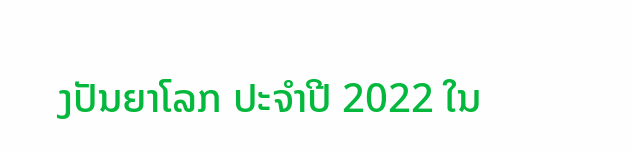ງປັນຍາໂລກ ປະຈໍາປີ 2022 ໃນ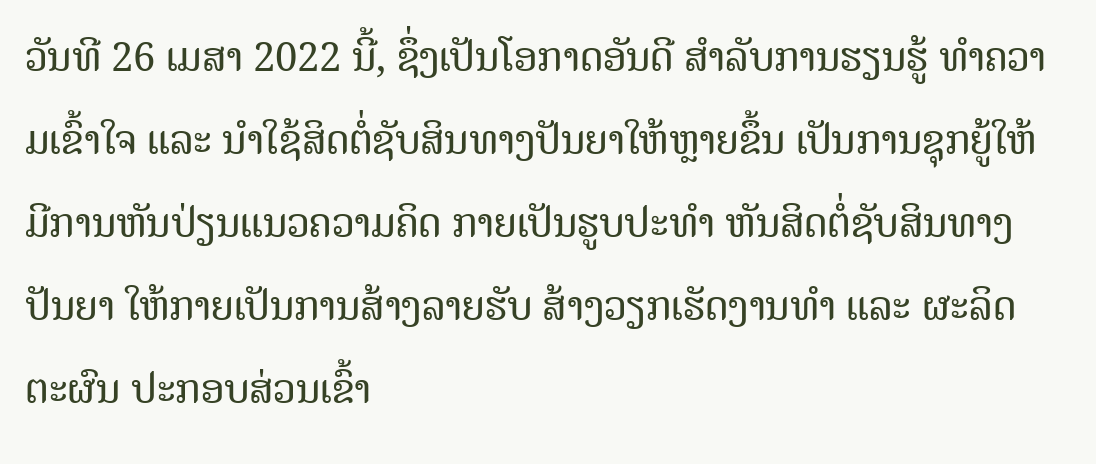ວັນທີ 26 ເມສາ 2022 ນີ້, ຊຶ່ງເປັນໂອກາດອັນດີ ສໍາລັບການຮຽນຮູ້ ທໍາຄວາມເຂົ້າໃຈ ແລະ ນໍາໃຊ້ສິດຕໍ່ຊັບສິນທາງປັນຍາໃຫ້ຫຼາຍຂຶ້ນ ເປັນການຊຸກຍູ້ໃຫ້ມີການຫັນປ່ຽນແນວຄວາມຄິດ ກາຍເປັນຮູບປະທໍາ ຫັນສິດຕໍ່ຊັບສິນທາງປັນຍາ ໃຫ້ກາຍເປັນການສ້າງລາຍຮັບ ສ້າງວຽກເຮັດງານທໍາ ແລະ ຜະລິດຕະຜົນ ປະກອບສ່ວນເຂົ້າ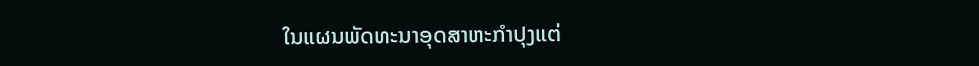ໃນແຜນພັດທະນາອຸດສາຫະກຳປຸງແຕ່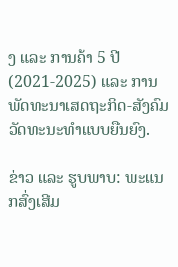ງ ແລະ ການຄ້າ 5 ປີ (2021-2025) ແລະ ການພັດທະນາເສດຖະກິດ-ສັງຄົມ ວັດທະນະທໍາແບບຍືນຍົງ.

ຂ່າວ ແລະ ຮູບພາບ: ພະແນກສົ່ງເສີມ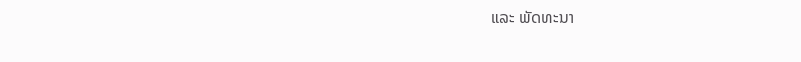ແລະ ພັດທະນາ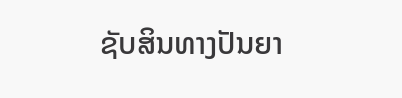ຊັບສິນທາງປັນຍາ